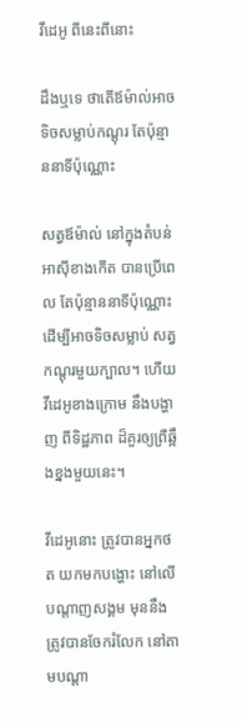វីដេអូ ពីនេះពីនោះ

ដឹងឬទេ ថាតើឪម៉ាល់អាចទិចសម្លាប់កណ្ដុរ តែប៉ុន្មាននាទីប៉ុណ្ណោះ

សត្វឪម៉ាល់ នៅក្នុងតំបន់អាស៊ីខាងកើត បានប្រើពេល តែប៉ុន្មាននាទីប៉ុណ្ណោះ ដើម្បីអាចទិចសម្លាប់ សត្វកណ្ដុរមួយក្បាល។ ហើយវីដេអូខាងក្រោម នឹងបង្ហាញ ពីទិដ្ឋភាព ដ៏គួរឲ្យព្រឺឆ្អឹងខ្នងមួយនេះ។

វីដេអូនោះ ត្រូវបានអ្នកថត យកមកបង្ហោះ នៅលើបណ្ដាញសង្គម មុននឹងត្រូវបានចែករំលែក នៅតាមបណ្ដា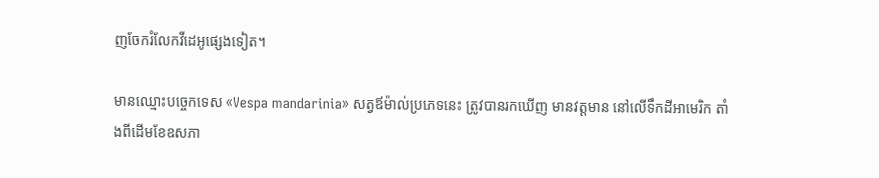ញចែករំលែកវីដេអូផ្សេងទៀត។

មានឈ្មោះបច្ចេកទេស «Vespa mandarinia» សត្វឪម៉ាល់ប្រភេទនេះ ត្រូវបានរកឃើញ មានវត្តមាន នៅលើទឹកដីអាមេរិក តាំងពីដើមខែឧសភា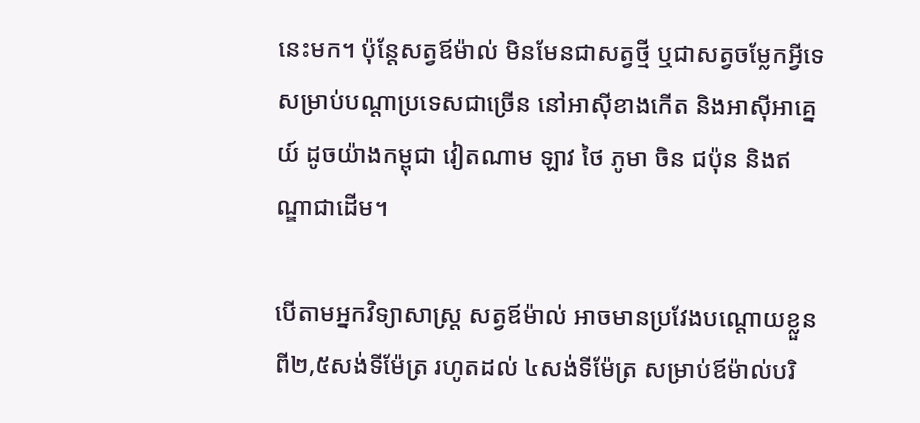នេះមក។ ប៉ុន្តែសត្វឪម៉ាល់ មិនមែនជាសត្វថ្មី ឬជាសត្វចម្លែកអ្វីទេ សម្រាប់បណ្ដាប្រទេសជាច្រើន នៅអាស៊ីខាងកើត និងអាស៊ីអាគ្នេយ៍ ដូចយ៉ាងកម្ពុជា វៀតណាម ឡាវ ថៃ ភូមា ចិន ជប៉ុន និងឥណ្ឌាជាដើម។

បើតាមអ្នកវិទ្យាសាស្ត្រ សត្វឪម៉ាល់ អាចមានប្រវែងបណ្ដោយខ្លួន ពី២,៥សង់ទីម៉ែត្រ រហូតដល់ ៤សង់ទីម៉ែត្រ សម្រាប់ឪម៉ាល់បរិ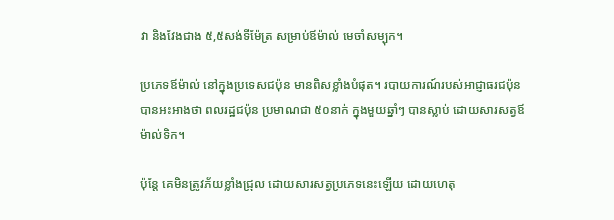វា និងវែងជាង ៥,៥សង់ទីម៉ែត្រ សម្រាប់ឪម៉ាល់ មេចាំសម្បុក។

ប្រភេទឪម៉ាល់ នៅក្នុងប្រទេសជប៉ុន មានពិសខ្លាំងបំផុត។ របាយការណ៍របស់អាជ្ញាធរជប៉ុន បានអះអាងថា ពលរដ្ឋជប៉ុន ប្រមាណជា ៥០នាក់ ក្នុងមួយឆ្នាំៗ បានស្លាប់ ដោយសារសត្វឪម៉ាល់ទិក។

ប៉ុន្តែ គេមិនត្រូវភ័យខ្លាំងជ្រុល ដោយសារសត្វប្រភេទនេះឡើយ ដោយហេតុ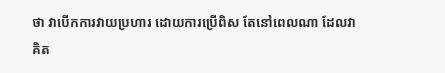ថា វាបើកការវាយប្រហារ ដោយការប្រើពិស តែនៅពេលណា ដែលវាគិត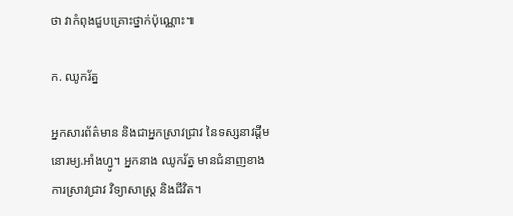ថា វាកំពុងជួបគ្រោះថ្នាក់ប៉ុណ្ណោះ៕

ក. ឈូករ័ត្ន

អ្នកសារព័ត៌មាន និងជាអ្នកស្រាវជ្រាវ នៃទស្សនាវដ្ដីមនោរម្យ.អាំងហ្វូ។ អ្នកនាង ឈូករ័ត្ន មានជំនាញខាងការស្រាវជ្រាវ វិទ្យាសាស្ត្រ និងជីវិត។